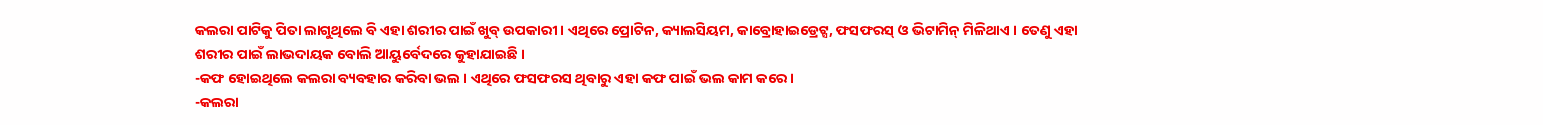କଲରା ପାଟିକୁ ପିତା ଲାଗୁଥିଲେ ବି ଏହା ଶରୀର ପାଇଁ ଖୁବ୍ ଉପକାରୀ । ଏଥିରେ ପ୍ରୋଟିନ, କ୍ୟାଲସିୟମ, କାବ୍ରୋହାଇଡ୍ରେଟ୍ସ, ଫସଫରସ୍ ଓ ଭିଟାମିନ୍ ମିଳିଥାଏ । ତେଣୁ ଏହା ଶରୀର ପାଇଁ ଲାଭଦାୟକ ବୋଲି ଆୟୁର୍ବେଦରେ କୁହାଯାଇଛି ।
-କଫ ହୋଇଥିଲେ କଲରା ବ୍ୟବହାର କରିବା ଭଲ । ଏଥିରେ ଫସଫରସ ଥିବାରୁ ଏହା କଫ ପାଇଁ ଭଲ କାମ କରେ ।
-କଲରା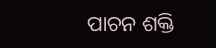ପାଚନ ଶକ୍ତି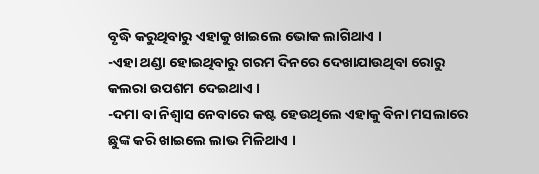ବୃଦ୍ଧି କରୁଥିବାରୁ ଏହାକୁ ଖାଇଲେ ଭୋକ ଲାଗିଥାଏ ।
-ଏହା ଥଣ୍ଡା ହୋଇଥିବାରୁ ଗରମ ଦିନରେ ଦେଖାଯାଉଥିବା ରୋରୁ କଲରା ଉପଶମ ଦେଇଥାଏ ।
-ଦମା ବା ନିଶ୍ୱାସ ନେବାରେ କଷ୍ଟ ହେଉଥିଲେ ଏହାକୁ ବିନା ମସଲାରେ ଛୁଙ୍କ କରି ଖାଇଲେ ଲାଭ ମିଳିଥାଏ ।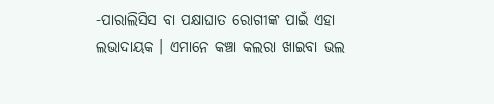-ପାରାଲିସିସ ବା ପକ୍ଷାଘାତ ରୋଗୀଙ୍କ ପାଇଁ ଏହା ଲଭାଦାୟକ । ଏମାନେ କଞ୍ଚା କଲରା ଖାଇବା ଭଲ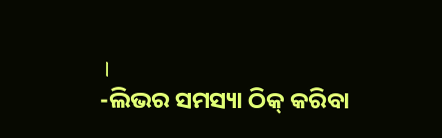।
-ଲିଭର ସମସ୍ୟା ଠିକ୍ କରିବା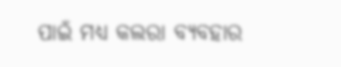ପାଇଁ ମଧ୍ୟ କଲରା ବ୍ୟବହାର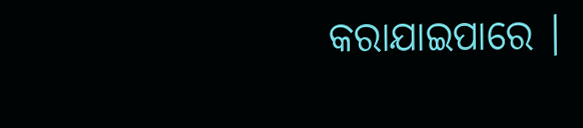କରାଯାଇପାରେ ।